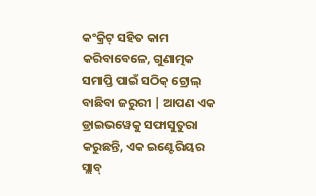କଂକ୍ରିଟ୍ ସହିତ କାମ କରିବାବେଳେ, ଗୁଣାତ୍ମକ ସମାପ୍ତି ପାଇଁ ସଠିକ୍ ଟ୍ରୋଲ୍ ବାଛିବା ଜରୁରୀ | ଆପଣ ଏକ ଡ୍ରାଇଭୱେକୁ ସଫାସୁତୁରା କରୁଛନ୍ତି, ଏକ ଇଣ୍ଟେରିୟର ସ୍ଲାବ୍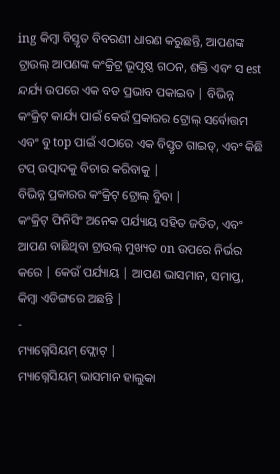ing କିମ୍ବା ବିସ୍ତୃତ ବିବରଣୀ ଧାରଣ କରୁଛନ୍ତି, ଆପଣଙ୍କ ଟ୍ରାଉଲ୍ ଆପଣଙ୍କ କଂକ୍ରିଟ୍ର ଭୂପୃଷ୍ଠ ଗଠନ, ଶକ୍ତି ଏବଂ ସ est ନ୍ଦର୍ଯ୍ୟ ଉପରେ ଏକ ବଡ ପ୍ରଭାବ ପକାଇବ | ବିଭିନ୍ନ କଂକ୍ରିଟ୍ କାର୍ଯ୍ୟ ପାଇଁ କେଉଁ ପ୍ରକାରର ଟ୍ରୋଲ୍ ସର୍ବୋତ୍ତମ ଏବଂ ବୁ top ପାଇଁ ଏଠାରେ ଏକ ବିସ୍ତୃତ ଗାଇଡ୍, ଏବଂ କିଛି ଟପ୍ ଉତ୍ପାଦକୁ ବିଚାର କରିବାକୁ |
ବିଭିନ୍ନ ପ୍ରକାରର କଂକ୍ରିଟ୍ ଟ୍ରୋଲ୍ ବୁିବା |
କଂକ୍ରିଟ୍ ଫିନିସିଂ ଅନେକ ପର୍ଯ୍ୟାୟ ସହିତ ଜଡିତ, ଏବଂ ଆପଣ ବାଛିଥିବା ଟ୍ରାଉଲ୍ ମୁଖ୍ୟତ on ଉପରେ ନିର୍ଭର କରେ | କେଉଁ ପର୍ଯ୍ୟାୟ | ଆପଣ ଭାସମାନ, ସମାପ୍ତ, କିମ୍ବା ଏଡିଙ୍ଗରେ ଅଛନ୍ତି |
-
ମ୍ୟାଗ୍ନେସିୟମ୍ ଫ୍ଲୋଟ୍ |
ମ୍ୟାଗ୍ନେସିୟମ୍ ଭାସମାନ ହାଲୁକା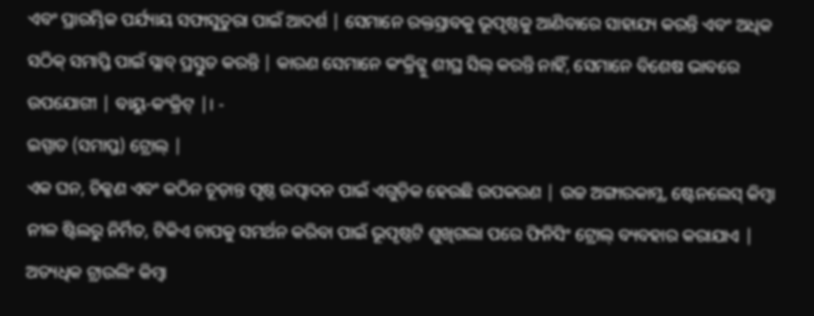ଏବଂ ପ୍ରାରମ୍ଭିକ ପର୍ଯ୍ୟାୟ ସଫାସୁତୁରା ପାଇଁ ଆଦର୍ଶ | ସେମାନେ ରକ୍ତସ୍ରାବକୁ ଭୂପୃଷ୍ଠକୁ ଆଣିବାରେ ସାହାଯ୍ୟ କରନ୍ତି ଏବଂ ଅଧିକ ସଠିକ୍ ସମାପ୍ତି ପାଇଁ ସ୍ଲାବ୍ ପ୍ରସ୍ତୁତ କରନ୍ତି | କାରଣ ସେମାନେ କଂକ୍ରିଟ୍କୁ ଶୀଘ୍ର ସିଲ୍ କରନ୍ତି ନାହିଁ, ସେମାନେ ବିଶେଷ ଭାବରେ ଉପଯୋଗୀ | ବାୟୁ-କଂକ୍ରିଟ୍ |। -
ଇସ୍ପାତ (ସମାପ୍ତ) ଟ୍ରୋଲ୍ |
ଏକ ଘନ, ଚିକ୍କଣ ଏବଂ କଠିନ ଚୂଡ଼ାନ୍ତ ପୃଷ୍ଠ ଉତ୍ପାଦନ ପାଇଁ ଏଗୁଡ଼ିକ ହେଉଛି ଉପକରଣ | ଉଚ୍ଚ ଅଙ୍ଗାରକାମ୍ଳ, ଷ୍ଟେନଲେସ୍ କିମ୍ବା ନୀଳ ଷ୍ଟିଲରୁ ନିର୍ମିତ, ଟିକିଏ ଚାପକୁ ସମର୍ଥନ କରିବା ପାଇଁ ଭୂପୃଷ୍ଠଟି ଶୁଖିଗଲା ପରେ ଫିନିସିଂ ଟ୍ରୋଲ୍ ବ୍ୟବହାର କରାଯାଏ | ଅତ୍ୟଧିକ ଟ୍ରାଉଲିଂ କିମ୍ବା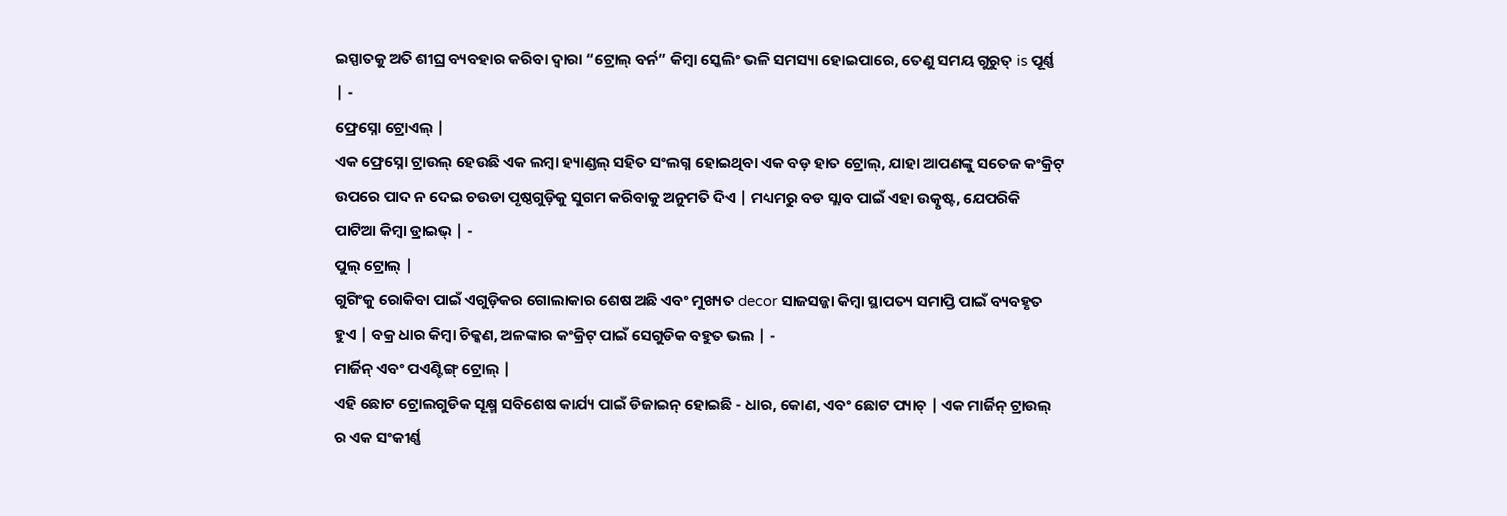ଇସ୍ପାତକୁ ଅତି ଶୀଘ୍ର ବ୍ୟବହାର କରିବା ଦ୍ୱାରା “ଟ୍ରୋଲ୍ ବର୍ନ” କିମ୍ବା ସ୍କେଲିଂ ଭଳି ସମସ୍ୟା ହୋଇପାରେ, ତେଣୁ ସମୟ ଗୁରୁତ୍ is ପୂର୍ଣ୍ଣ | -
ଫ୍ରେସ୍ନୋ ଟ୍ରୋଏଲ୍ |
ଏକ ଫ୍ରେସ୍ନୋ ଟ୍ରାଉଲ୍ ହେଉଛି ଏକ ଲମ୍ବା ହ୍ୟାଣ୍ଡଲ୍ ସହିତ ସଂଲଗ୍ନ ହୋଇଥିବା ଏକ ବଡ଼ ହାତ ଟ୍ରୋଲ୍, ଯାହା ଆପଣଙ୍କୁ ସତେଜ କଂକ୍ରିଟ୍ ଉପରେ ପାଦ ନ ଦେଇ ଚଉଡା ପୃଷ୍ଠଗୁଡ଼ିକୁ ସୁଗମ କରିବାକୁ ଅନୁମତି ଦିଏ | ମଧ୍ୟମରୁ ବଡ ସ୍ଲାବ ପାଇଁ ଏହା ଉତ୍କୃଷ୍ଟ, ଯେପରିକି ପାଟିଆ କିମ୍ବା ଡ୍ରାଇଭ୍ | -
ପୁଲ୍ ଟ୍ରୋଲ୍ |
ଗୁଗିଂକୁ ରୋକିବା ପାଇଁ ଏଗୁଡ଼ିକର ଗୋଲାକାର ଶେଷ ଅଛି ଏବଂ ମୁଖ୍ୟତ decor ସାଜସଜ୍ଜା କିମ୍ବା ସ୍ଥାପତ୍ୟ ସମାପ୍ତି ପାଇଁ ବ୍ୟବହୃତ ହୁଏ | ବକ୍ର ଧାର କିମ୍ବା ଚିକ୍କଣ, ଅଳଙ୍କାର କଂକ୍ରିଟ୍ ପାଇଁ ସେଗୁଡିକ ବହୁତ ଭଲ | -
ମାର୍ଜିନ୍ ଏବଂ ପଏଣ୍ଟିଙ୍ଗ୍ ଟ୍ରୋଲ୍ |
ଏହି ଛୋଟ ଟ୍ରୋଲଗୁଡିକ ସୂକ୍ଷ୍ମ ସବିଶେଷ କାର୍ଯ୍ୟ ପାଇଁ ଡିଜାଇନ୍ ହୋଇଛି - ଧାର, କୋଣ, ଏବଂ ଛୋଟ ପ୍ୟାଚ୍ | ଏକ ମାର୍ଜିନ୍ ଟ୍ରାଉଲ୍ ର ଏକ ସଂକୀର୍ଣ୍ଣ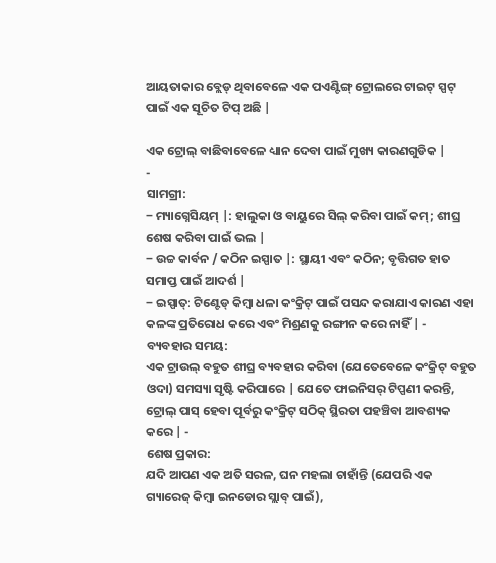ଆୟତାକାର ବ୍ଲେଡ୍ ଥିବାବେଳେ ଏକ ପଏଣ୍ଟିଙ୍ଗ୍ ଟ୍ରୋଲରେ ଟାଇଟ୍ ସ୍ପଟ୍ ପାଇଁ ଏକ ସୂଚିତ ଟିପ୍ ଅଛି |

ଏକ ଟ୍ରୋଲ୍ ବାଛିବାବେଳେ ଧ୍ୟାନ ଦେବା ପାଇଁ ମୁଖ୍ୟ କାରଣଗୁଡିକ |
-
ସାମଗ୍ରୀ:
‒ ମ୍ୟାଗ୍ନେସିୟମ୍ |: ହାଲୁକା ଓ ବାୟୁରେ ସିଲ୍ କରିବା ପାଇଁ କମ୍; ଶୀଘ୍ର ଶେଷ କରିବା ପାଇଁ ଭଲ |
‒ ଉଚ୍ଚ କାର୍ବନ / କଠିନ ଇସ୍ପାତ |: ସ୍ଥାୟୀ ଏବଂ କଠିନ; ବୃତ୍ତିଗତ ହାତ ସମାପ୍ତ ପାଇଁ ଆଦର୍ଶ |
‒ ଇସ୍ପାତ୍: ଟିଣ୍ଟେଡ୍ କିମ୍ବା ଧଳା କଂକ୍ରିଟ୍ ପାଇଁ ପସନ୍ଦ କରାଯାଏ କାରଣ ଏହା କଳଙ୍କ ପ୍ରତିରୋଧ କରେ ଏବଂ ମିଶ୍ରଣକୁ ରଙ୍ଗୀନ କରେ ନାହିଁ | -
ବ୍ୟବହାର ସମୟ:
ଏକ ଟ୍ରାଉଲ୍ ବହୁତ ଶୀଘ୍ର ବ୍ୟବହାର କରିବା (ଯେତେବେଳେ କଂକ୍ରିଟ୍ ବହୁତ ଓଦା) ସମସ୍ୟା ସୃଷ୍ଟି କରିପାରେ | ଯେତେ ଫାଇନିସର୍ ଟିପ୍ପଣୀ କରନ୍ତି, ଟ୍ରୋଲ୍ ପାସ୍ ହେବା ପୂର୍ବରୁ କଂକ୍ରିଟ୍ ସଠିକ୍ ସ୍ଥିରତା ପହଞ୍ଚିବା ଆବଶ୍ୟକ କରେ | -
ଶେଷ ପ୍ରକାର:
ଯଦି ଆପଣ ଏକ ଅତି ସରଳ, ଘନ ମହଲା ଚାହାଁନ୍ତି (ଯେପରି ଏକ ଗ୍ୟାରେଜ୍ କିମ୍ବା ଇନଡୋର ସ୍ଲାବ୍ ପାଇଁ),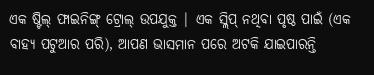ଏକ ଷ୍ଟିଲ୍ ଫାଇନିଙ୍ଗ୍ ଟ୍ରୋଲ୍ ଉପଯୁକ୍ତ | ଏକ ସ୍ଲିପ୍ ନଥିବା ପୃଷ୍ଠ ପାଇଁ (ଏକ ବାହ୍ୟ ପଟୁଆର ପରି), ଆପଣ ଭାସମାନ ପରେ ଅଟକି ଯାଇପାରନ୍ତି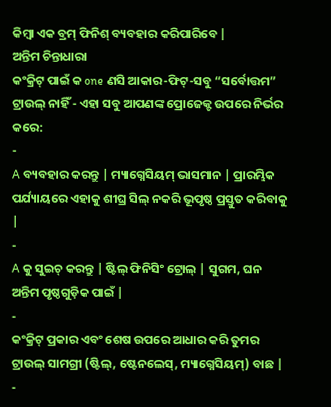କିମ୍ବା ଏକ ବ୍ରମ୍ ଫିନିଶ୍ ବ୍ୟବହାର କରିପାରିବେ |
ଅନ୍ତିମ ଚିନ୍ତାଧାରା
କଂକ୍ରିଟ୍ ପାଇଁ କ one ଣସି ଆକାର-ଫିଟ୍-ସବୁ “ସର୍ବୋତ୍ତମ” ଟ୍ରାଉଲ୍ ନାହିଁ - ଏହା ସବୁ ଆପଣଙ୍କ ପ୍ରୋଜେକ୍ଟ ଉପରେ ନିର୍ଭର କରେ:
-
A ବ୍ୟବହାର କରନ୍ତୁ | ମ୍ୟାଗ୍ନେସିୟମ୍ ଭାସମାନ | ପ୍ରାରମ୍ଭିକ ପର୍ଯ୍ୟାୟରେ ଏହାକୁ ଶୀଘ୍ର ସିଲ୍ ନକରି ଭୂପୃଷ୍ଠ ପ୍ରସ୍ତୁତ କରିବାକୁ |
-
A କୁ ସୁଇଚ୍ କରନ୍ତୁ | ଷ୍ଟିଲ୍ ଫିନିସିଂ ଟ୍ରୋଲ୍ | ସୁଗମ, ଘନ ଅନ୍ତିମ ପୃଷ୍ଠଗୁଡ଼ିକ ପାଇଁ |
-
କଂକ୍ରିଟ୍ ପ୍ରକାର ଏବଂ ଶେଷ ଉପରେ ଆଧାର କରି ତୁମର ଟ୍ରାଉଲ୍ ସାମଗ୍ରୀ (ଷ୍ଟିଲ୍, ଷ୍ଟେନଲେସ୍, ମ୍ୟାଗ୍ନେସିୟମ୍) ବାଛ |
-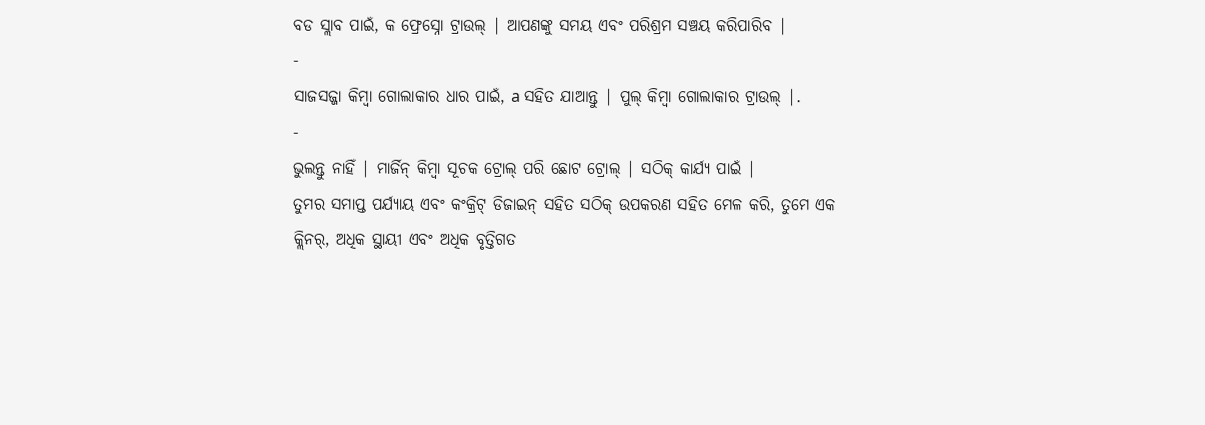ବଡ ସ୍ଲାବ ପାଇଁ, କ ଫ୍ରେସ୍ନୋ ଟ୍ରାଉଲ୍ | ଆପଣଙ୍କୁ ସମୟ ଏବଂ ପରିଶ୍ରମ ସଞ୍ଚୟ କରିପାରିବ |
-
ସାଜସଜ୍ଜା କିମ୍ବା ଗୋଲାକାର ଧାର ପାଇଁ, a ସହିତ ଯାଆନ୍ତୁ | ପୁଲ୍ କିମ୍ବା ଗୋଲାକାର ଟ୍ରାଉଲ୍ |.
-
ଭୁଲନ୍ତୁ ନାହିଁ | ମାର୍ଜିନ୍ କିମ୍ବା ସୂଚକ ଟ୍ରୋଲ୍ ପରି ଛୋଟ ଟ୍ରୋଲ୍ | ସଠିକ୍ କାର୍ଯ୍ୟ ପାଇଁ |
ତୁମର ସମାପ୍ତ ପର୍ଯ୍ୟାୟ ଏବଂ କଂକ୍ରିଟ୍ ଡିଜାଇନ୍ ସହିତ ସଠିକ୍ ଉପକରଣ ସହିତ ମେଳ କରି, ତୁମେ ଏକ କ୍ଲିନର୍, ଅଧିକ ସ୍ଥାୟୀ ଏବଂ ଅଧିକ ବୃତ୍ତିଗତ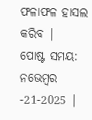ଫଳାଫଳ ହାସଲ କରିବ |
ପୋଷ୍ଟ ସମୟ: ନଭେମ୍ବର -21-2025 |